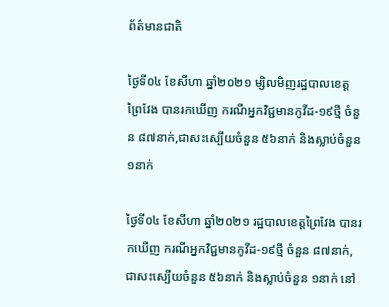ព័ត៌មានជាតិ

ថ្ងៃទី០៤ ខែសីហា ឆ្នាំ២០២១ ម្សិលមិញរដ្ឋបាលខេត្តព្រៃវែង បានរកឃើញ ករណីអ្នកវិជ្ជមានកូវីដ-១៩ថ្មី ចំនួន ៨៧នាក់,ជាសះស្បើយចំនួន ៥៦នាក់ និងស្លាប់ចំនួន ១នាក់

ថ្ងៃទី០៤ ខែសីហា ឆ្នាំ២០២១ រដ្ឋបាលខេត្តព្រៃវែង បានរកឃើញ ករណីអ្នកវិជ្ជមានកូវីដ-១៩ថ្មី ចំនួន ៨៧នាក់,ជាសះស្បើយចំនួន ៥៦នាក់ និងស្លាប់ចំនួន ១នាក់ នៅ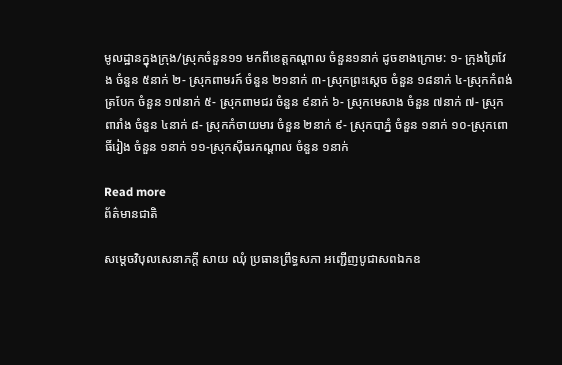មូលដ្ឋានក្នុងក្រុង/ស្រុកចំនួន១១ មកពីខេត្តកណ្ដាល ចំនួន១នាក់ ដូចខាងក្រោម: ១- ក្រុងព្រៃវែង ចំនួន ៥នាក់ ២- ស្រុកពាមរក៍ ចំនួន ២១នាក់ ៣-ស្រុកព្រះសេ្ដច ចំនួន ១៨នាក់ ៤-ស្រុកកំពង់ត្របែក ចំនួន ១៧នាក់ ៥- ស្រុកពាមជរ ចំនួន ៩នាក់ ៦- ស្រុកមេសាង ចំនួន ៧នាក់ ៧- ស្រុកពារាំង ចំនួន ៤នាក់ ៨- ស្រុកកំចាយមារ ចំនួន ២នាក់ ៩- ស្រុកបាភ្នំ ចំនួន ១នាក់ ១០-ស្រុកពោធិ៍រៀង ចំនួន ១នាក់ ១១-ស្រុកសុីធរកណ្តាល ចំនួន ១នាក់

Read more
ព័ត៌មានជាតិ

សម្តេចវិបុលសេនាភក្តី សាយ ឈុំ ប្រធានព្រឹទ្ធសភា អញ្ជើញបូជាសពឯកឧ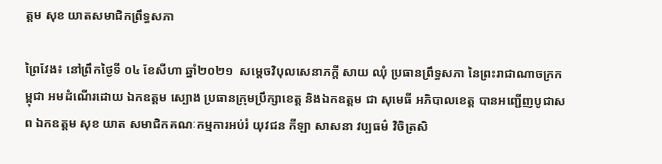ត្តម សុខ យាតសមាជិកព្រឹទ្ធសភា

ព្រៃវែង៖ នៅព្រឹកថ្ងៃទី ០៤ ខែសីហា ឆ្នាំ២០២១  សម្តេចវិបុលសេនាភក្តី សាយ ឈុំ ប្រធានព្រឹទ្ធសភា នៃព្រះរាជាណាចក្រកម្ពុជា អមដំណើរដោយ ឯកឧត្តម ស្បោង ប្រធានក្រុមប្រឹក្សាខេត្ត និងឯកឧត្តម ជា សុមេធី អភិបាលខេត្ត បានអញ្ជើញបូជាសព ឯកឧត្តម សុខ យាត សមាជិកគណៈកម្មការអប់រំ យុវជន កីឡា សាសនា វប្បធម៌ វិចិត្រសិ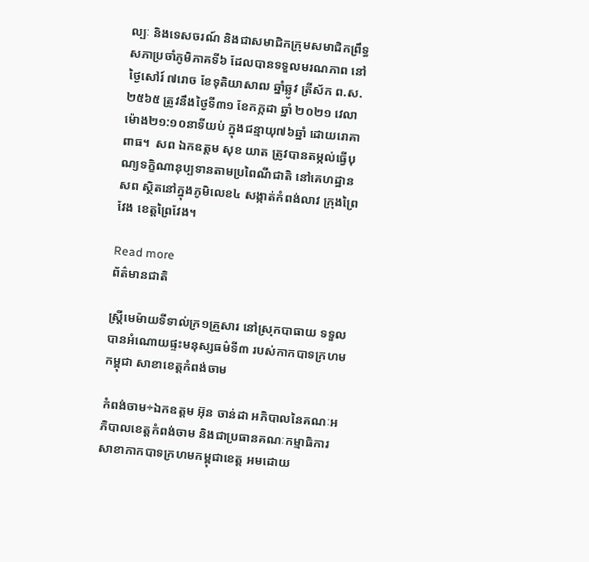ល្បៈ និងទេសចរណ៍ និងជាសមាជិកក្រុមសមាជិកព្រឹទ្ធសភាប្រចាំភូមិភាគទី៦ ដែលបានទទួលមរណភាព នៅថ្ងៃសៅរ៍ ៧រោច ខែទុតិយាសាឍ ឆ្នាំឆ្លូវ ត្រីស័ក ព.ស.២៥៦៥ ត្រូវនឹងថ្ងៃទី៣១ ខែកក្កដា ឆ្នាំ ២០២១ វេលាម៉ោង២១:១០នាទីយប់ ក្នុងជន្មាយុ៧៦ឆ្នាំ ដោយរោគាពាធ។  សព ឯកឧត្តម សុខ យាត ត្រូវបានតម្កល់ធ្វើបុណ្យទក្ខិណានុប្បទានតាមប្រពៃណីជាតិ នៅគេហដ្ឋានសព ស្ថិតនៅក្នុងភូមិលេខ៤ សង្កាត់កំពង់លាវ ក្រុងព្រៃវែង ខេត្តព្រៃវែង។

Read more
ព័ត៌មានជាតិ

ស្ត្រីមេម៉ាយទីទាល់ក្រ១គ្រួសារ នៅស្រុកបាធាយ ទទួលបានអំណោយផ្ទះមនុស្សធម៌ទី៣ របស់កាកបាទក្រហមកម្ពុជា សាខាខេត្តកំពង់ចាម

កំពង់ចាម÷ឯកឧត្តម អ៊ុន ចាន់ដា អភិបាលនៃគណៈអភិបាលខេត្តកំពង់ចាម និងជាប្រធានគណៈកម្មាធិការសាខាកាកបាទក្រហមកម្ពុជាខេត្ត អមដោយ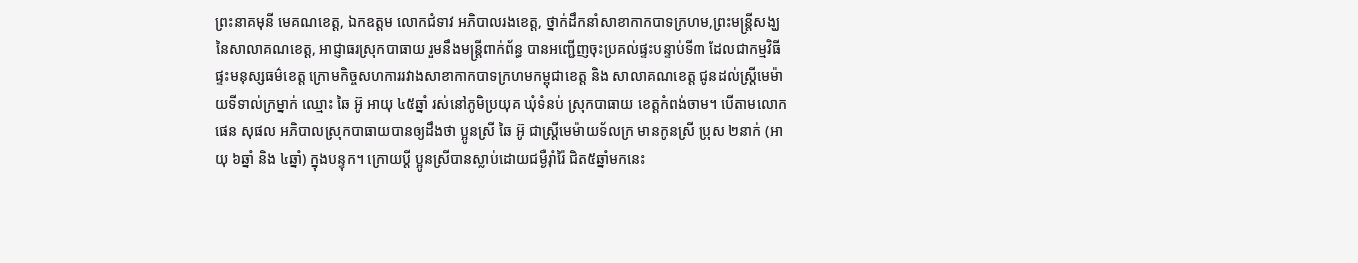ព្រះនាគមុនី មេគណខេត្ត, ឯកឧត្តម លោកជំទាវ អភិបាលរងខេត្ត, ថ្នាក់ដឹកនាំសាខាកាកបាទក្រហម,ព្រះមន្ត្រីសង្ឃនៃសាលាគណខេត្ត, អាជ្ញាធរស្រុកបាធាយ រួមនឹងមន្ត្រីពាក់ព័ន្ធ បានអញ្ជើញចុះប្រគល់ផ្ទះបន្ទាប់ទី៣ ដែលជាកម្មវិធីផ្ទះមនុស្សធម៌ខេត្ត ក្រោមកិច្ចសហការរវាងសាខាកាកបាទក្រហមកម្ពុជាខេត្ត និង សាលាគណខេត្ត ជូនដល់ស្ត្រីមេម៉ាយទីទាល់ក្រម្នាក់ ឈ្មោះ ឆៃ អ៊ូ អាយុ ៤៥ឆ្នាំ រស់នៅភូមិប្រយុគ ឃុំទំនប់ ស្រុកបាធាយ ខេត្តកំពង់ចាម។ បើតាមលោក ផេន សុផល អភិបាលស្រុកបាធាយបានឲ្យដឹងថា ប្អូនស្រី ឆៃ អ៊ូ ជាស្ត្រីមេម៉ាយទ័លក្រ មានកូនស្រី ប្រុស ២នាក់ (អាយុ ៦ឆ្នាំ និង ៤ឆ្នាំ) ក្នុងបន្ទុក។ ក្រោយប្តី ប្អូនស្រីបានស្លាប់ដោយជម្ងឺរ៉ាំរ៉ៃ ជិត៥ឆ្នាំមកនេះ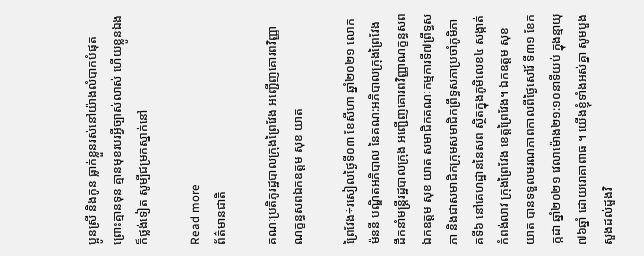ប្អូនស្រី និងកូន ធ្លាក់ខ្លួនរស់នៅយ៉ាងលំបាកបំផុត ព្រោះគ្មានទុន គ្មានមុខរបរអ្វីច្បាស់លាស់ ហើយខ្លូនឯង ក៏ថ្លង់ទៀត សូម្បីជម្រកស្នាក់នៅ

Read more
ព័ត៌មានជាតិ

គណៈប្រតិភូរដ្ឋបាលក្រុងព្រៃវែង អញ្ជើញគោរពវិញ្ញាណក្ខន្ធសពឯកឧត្តម សុខ យាត

ព្រៃវែង÷រសៀលថ្ងៃទី០៣ ខែសីហា ឆ្នាំ២០២១ លោក ម៉ននី បណ្ឌិតអភិបាល នៃគណ:អភិបាលក្រុងព្រៃវែង ដឹកនាំមន្រ្តីរដ្ឋបាលក្រុង អញ្ជើញគោរពវិញ្ញាណក្ខន្ធសពឯកឧត្តម សុខ យាត សមាជិកគណៈកម្មការទី៧ព្រឹទ្ធសភា និងជាសមាជិកក្រុមសមាជិកព្រឹទ្ធសភាប្រចាំភូមិភាគទី៦ នៅគេហដ្ឋាននៃសព ស្ថិតក្នុងភូមិលេខ៤ សង្កាត់កំពង់លាវ ក្រុងព្រៃវែង ខេត្តព្រៃវែង។ ឯកឧត្តម សុខ យាត បានទទួលមរណភាពកាលពីថ្ងៃសៅរ៍ ទី៣១ ខែកក្កដា ឆ្នាំ២០២១ វេលាម៉ោង២១:១០នាទីយប់ ក្នុងន្មាយុ៧៦ឆ្នាំ ដោយរោគាពាធ ។ យើងខ្ញុំទាំងអស់គ្នា សូមបួងសួងដល់ដួងវិ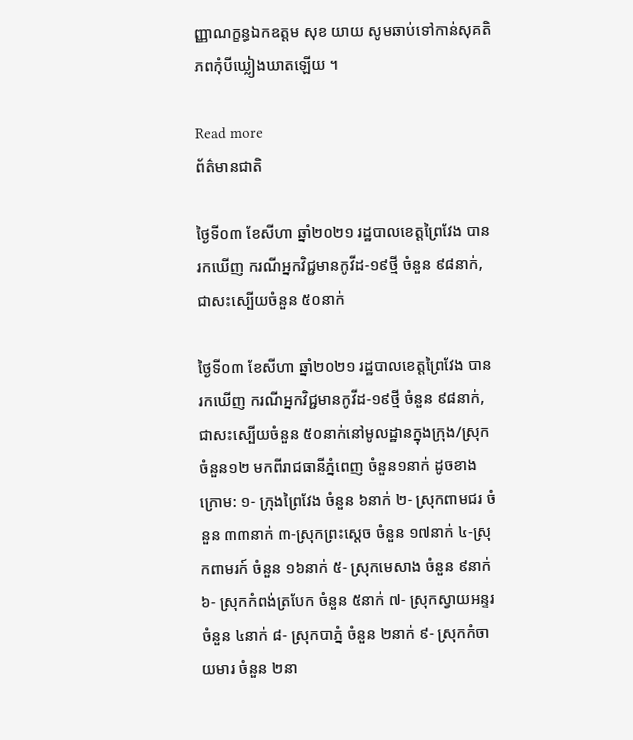ញ្ញាណក្ខន្ធឯកឧត្ដម សុខ យាយ សូមឆាប់ទៅកាន់សុគតិភពកុំបីឃ្លៀងឃាតឡើយ ។

Read more
ព័ត៌មានជាតិ

ថ្ងៃទី០៣ ខែសីហា ឆ្នាំ២០២១ រដ្ឋបាលខេត្តព្រៃវែង បានរកឃើញ ករណីអ្នកវិជ្ជមានកូវីដ-១៩ថ្មី ចំនួន ៩៨នាក់,ជាសះស្បើយចំនួន ៥០នាក់

ថ្ងៃទី០៣ ខែសីហា ឆ្នាំ២០២១ រដ្ឋបាលខេត្តព្រៃវែង បានរកឃើញ ករណីអ្នកវិជ្ជមានកូវីដ-១៩ថ្មី ចំនួន ៩៨នាក់,ជាសះស្បើយចំនួន ៥០នាក់នៅមូលដ្ឋានក្នុងក្រុង/ស្រុកចំនួន១២ មកពីរាជធានីភ្នំពេញ ចំនួន១នាក់ ដូចខាងក្រោម: ១- ក្រុងព្រៃវែង ចំនួន ៦នាក់ ២- ស្រុកពាមជរ ចំនួន ៣៣នាក់ ៣-ស្រុកព្រះសេ្ដច ចំនួន ១៧នាក់ ៤-ស្រុកពាមរក៍ ចំនួន ១៦នាក់ ៥- ស្រុកមេសាង ចំនួន ៩នាក់ ៦- ស្រុកកំពង់ត្របែក ចំនួន ៥នាក់ ៧- ស្រុកស្វាយអន្ទរ ចំនួន ៤នាក់ ៨- ស្រុកបាភ្នំ ចំនួន ២នាក់ ៩- ស្រុកកំចាយមារ ចំនួន ២នា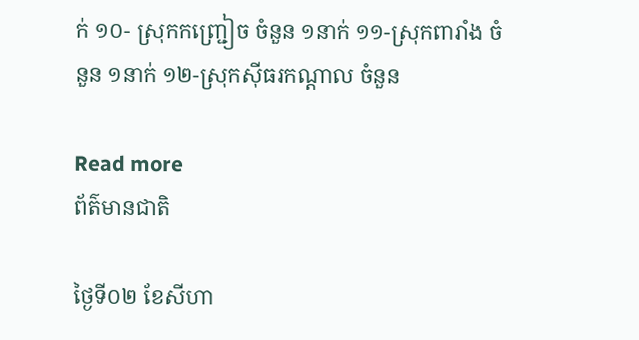ក់ ១០- ស្រុកកញ្ជ្រៀច ចំនួន ១នាក់ ១១-ស្រុកពារាំង ចំនួន ១នាក់ ១២-ស្រុកសុីធរកណ្តាល ចំនួន

Read more
ព័ត៌មានជាតិ

ថ្ងៃទី០២ ខែសីហា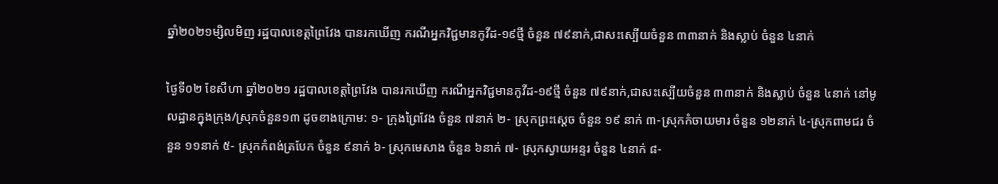ឆ្នាំ២០២១ម្សិលមិញ រដ្ឋបាលខេត្តព្រៃវែង បានរកឃើញ ករណីអ្នកវិជ្ជមានកូវីដ-១៩ថ្មី ចំនួន ៧៩នាក់,ជាសះស្បើយចំនួន ៣៣នាក់ និងស្លាប់ ចំនួន ៤នាក់

ថ្ងៃទី០២ ខែសីហា ឆ្នាំ២០២១ រដ្ឋបាលខេត្តព្រៃវែង បានរកឃើញ ករណីអ្នកវិជ្ជមានកូវីដ-១៩ថ្មី ចំនួន ៧៩នាក់,ជាសះស្បើយចំនួន ៣៣នាក់ និងស្លាប់ ចំនួន ៤នាក់ នៅមូលដ្ឋានក្នុងក្រុង/ស្រុកចំនួន១៣ ដូចខាងក្រោម: ១- ក្រុងព្រៃវែង ចំនួន ៧នាក់ ២- ស្រុកព្រះសេ្ដច ចំនួន ១៩ នាក់ ៣-ស្រុកកំចាយមារ ចំនួន ១២នាក់ ៤-ស្រុកពាមជរ ចំនួន ១១នាក់ ៥- ស្រុកកំពង់ត្របែក ចំនួន ៩នាក់ ៦- ស្រុកមេសាង ចំនួន ៦នាក់ ៧- ស្រុកស្វាយអន្ទរ ចំនួន ៤នាក់ ៨-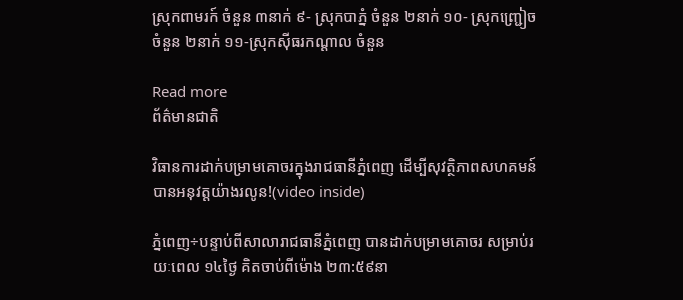ស្រុកពាមរក៍ ចំនួន ៣នាក់ ៩- ស្រុកបាភ្នំ ចំនួន ២នាក់ ១០- ស្រុកញ្ជ្រៀច ចំនួន ២នាក់ ១១-ស្រុកសុីធរកណ្ដាល ចំនួន

Read more
ព័ត៌មានជាតិ

វិធានការដាក់បម្រាមគោចរក្នុងរាជធានីភ្នំពេញ ដើម្បីសុវត្ថិភាពសហគមន៍ បានអនុវត្តយ៉ាងរលូន!(video inside)

ភ្នំពេញ÷បន្ទាប់ពីសាលារាជធានីភ្នំពេញ បានដាក់បម្រាមគោចរ សម្រាប់រយៈពេល ១៤ថ្ងៃ គិតចាប់ពីម៉ោង ២៣:៥៩នា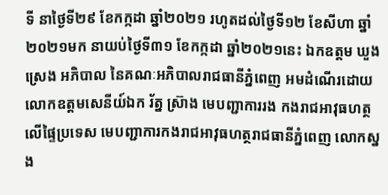ទី នាថ្ងៃទី២៩ ខែកក្កដា ឆ្នាំ២០២១ រហូតដល់ថ្ងៃទី១២ ខែសីហា ឆ្នាំ២០២១មក នាយប់ថ្ងៃទី៣១ ខែកក្កដា ឆ្នាំ២០២១នេះ ឯកឧត្ដម ឃួង ស្រេង អភិបាល នៃគណៈអភិបាលរាជធានីភ្នំពេញ អមដំណើរដោយ លោកឧត្តមសេនីយ៍ឯក រ័ត្ន ស៊្រាង មេបញ្ជាការរង កងរាជអាវុធហត្ថលើផ្ទៃប្រទេស មេបញ្ជាការកងរាជអាវុធហត្ថរាជធានីភ្នំពេញ លោកស្នង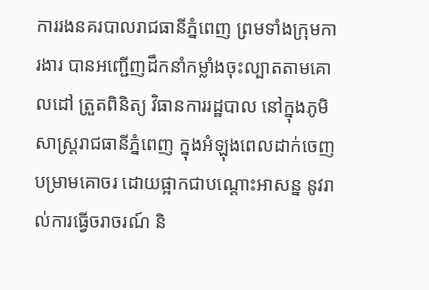ការរងនគរបាលរាជធានីភ្នំពេញ ព្រមទាំងក្រុមការងារ បានអញ្ជើញដឹកនាំកម្លាំងចុះល្បាតតាមគោលដៅ ត្រួតពិនិត្យ វិធានការរដ្ឋបាល នៅក្នុងភូមិសាស្ត្ររាជធានីភ្នំពេញ ក្នុងអំឡុងពេលដាក់ចេញ បម្រាមគោចរ ដោយផ្អាកជាបណ្ដោះអាសន្ន នូវរាល់ការធ្វើចរាចរណ៍ និ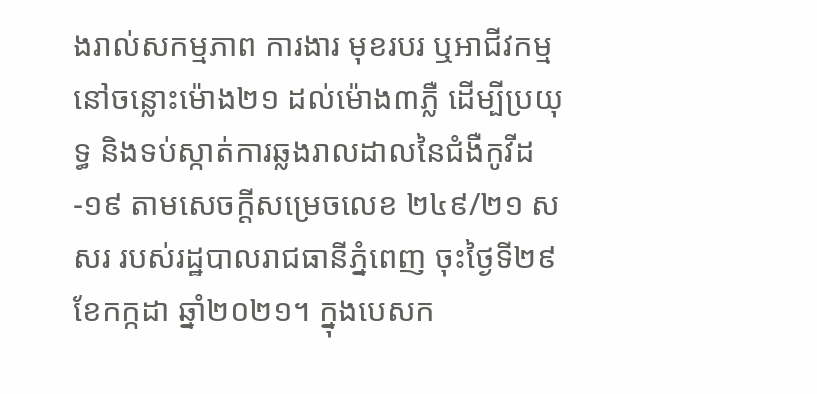ងរាល់សកម្មភាព ការងារ មុខរបរ ឬអាជីវកម្ម នៅចន្លោះម៉ោង២១ ដល់ម៉ោង៣ភ្លឺ ដើម្បីប្រយុទ្ធ និងទប់ស្កាត់ការឆ្លងរាលដាលនៃជំងឺកូវីដ-១៩ តាមសេចក្ដីសម្រេចលេខ ២៤៩/២១ សសរ របស់រដ្ឋបាលរាជធានីភ្នំពេញ ចុះថ្ងៃទី២៩ ខែកក្កដា ឆ្នាំ២០២១។ ក្នុងបេសក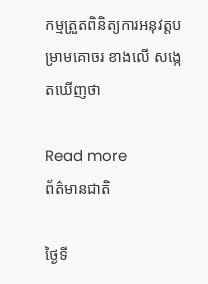កម្មត្រួតពិនិត្យការអនុវត្តបម្រាមគោចរ ខាងលើ សង្កេតឃើញថា

Read more
ព័ត៌មានជាតិ

ថ្ងៃទី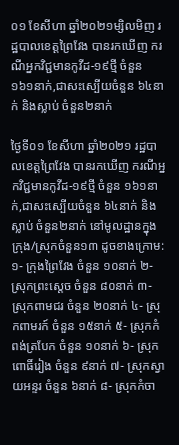០១ ខែសីហា ឆ្នាំ២០២១ម្សិលមិញ រដ្ឋបាលខេត្តព្រៃវែង បានរកឃើញ ករណីអ្នកវិជ្ជមានកូវីដ-១៩ថ្មី ចំនួន ១៦១នាក់,ជាសះស្បើយចំនួន ៦៤នាក់ និងស្លាប់ ចំនួន២នាក់

ថ្ងៃទី០១ ខែសីហា ឆ្នាំ២០២១ រដ្ឋបាលខេត្តព្រៃវែង បានរកឃើញ ករណីអ្នកវិជ្ជមានកូវីដ-១៩ថ្មី ចំនួន ១៦១នាក់,ជាសះស្បើយចំនួន ៦៤នាក់ និងស្លាប់ ចំនួន២នាក់ នៅមូលដ្ឋានក្នុងក្រុង/ស្រុកចំនួន១៣ ដូចខាងក្រោម: ១- ក្រុងព្រៃវែង ចំនួន ១០នាក់ ២- ស្រុកព្រះសេ្ដច ចំនួន ៨០នាក់ ៣-ស្រុកពាមជរ ចំនួន ២០នាក់ ៤- ស្រុកពាមរក៍ ចំនួន ១៥នាក់ ៥- ស្រុកកំពង់ត្របែក ចំនួន ១០នាក់ ៦- ស្រុកពោធិ៍រៀង ចំនួន ៩នាក់ ៧- ស្រុកស្វាយអន្ទរ ចំនួន ៦នាក់ ៨- ស្រុកកំចា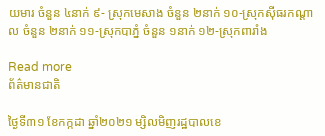យមារ ចំនួន ៤នាក់ ៩- ស្រុកមេសាង ចំនួន ២នាក់ ១០-ស្រុកសុីធរកណ្ដាល ចំនួន ២នាក់ ១១-ស្រុកបាភ្នំ ចំនួន ១នាក់ ១២-ស្រុកពារាំង

Read more
ព័ត៌មានជាតិ

ថ្ងៃទី៣១ ខែកក្កដា ឆ្នាំ២០២១ ម្សិលមិញរដ្ឋបាលខេ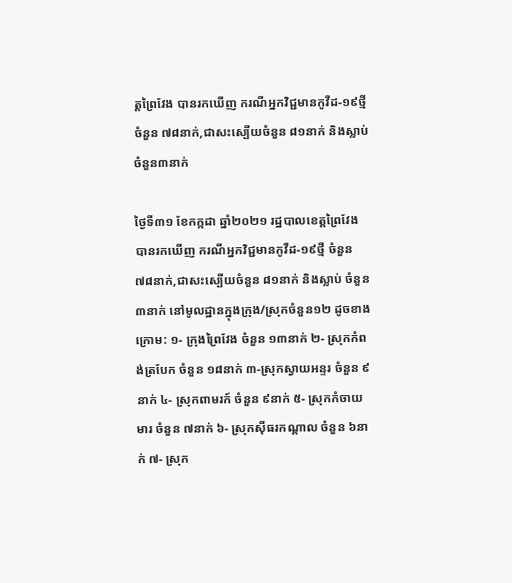ត្តព្រៃវែង បានរកឃើញ ករណីអ្នកវិជ្ជមានកូវីដ-១៩ថ្មី ចំនួន ៧៨នាក់,ជាសះស្បើយចំនួន ៨១នាក់ និងស្លាប់ ចំនួន៣នាក់

ថ្ងៃទី៣១ ខែកក្កដា ឆ្នាំ២០២១ រដ្ឋបាលខេត្តព្រៃវែង បានរកឃើញ ករណីអ្នកវិជ្ជមានកូវីដ-១៩ថ្មី ចំនួន ៧៨នាក់,ជាសះស្បើយចំនួន ៨១នាក់ និងស្លាប់ ចំនួន៣នាក់ នៅមូលដ្ឋានក្នុងក្រុង/ស្រុកចំនួន១២ ដូចខាងក្រោម: ១- ក្រុងព្រៃវែង ចំនួន ១៣នាក់ ២- ស្រុកកំពង់ត្របែក ចំនួន ១៨នាក់ ៣-ស្រុកស្វាយអន្ទរ ចំនួន ៩នាក់ ៤- ស្រុកពាមរក៍ ចំនួន ៩នាក់ ៥- ស្រុកកំចាយមារ ចំនួន ៧នាក់ ៦- ស្រុកសុីធរកណ្ដាល ចំនួន ៦នាក់ ៧- ស្រុក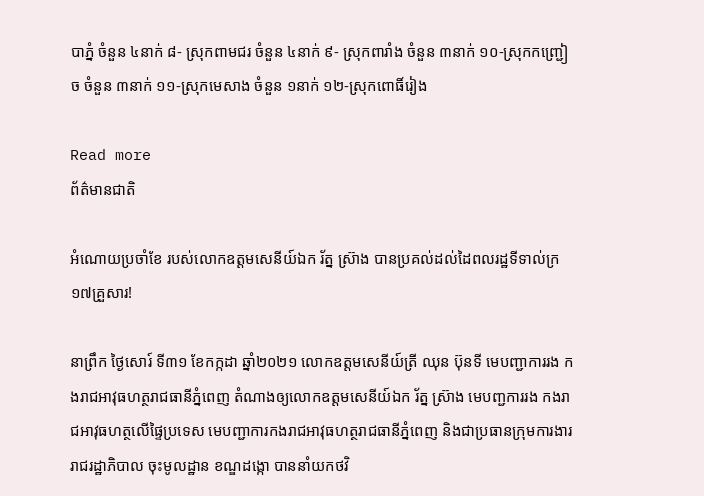បាភ្នំ ចំនួន ៤នាក់ ៨- ស្រុកពាមជរ ចំនួន ៤នាក់ ៩- ស្រុកពារាំង ចំនួន ៣នាក់ ១០-ស្រុកកញ្ជ្រៀច ចំនួន ៣នាក់ ១១-ស្រុកមេសាង ចំនួន ១នាក់ ១២-ស្រុកពោធិ៍រៀង

Read more
ព័ត៌មានជាតិ

អំណោយប្រចាំខែ របស់លោកឧត្ដមសេនីយ៍ឯក រ័ត្ន ស្រ៊ាង បានប្រគល់ដល់ដៃពលរដ្ឋទីទាល់ក្រ១៧គ្រួសារ!

នាព្រឹក ថ្ងៃសោរ៍ ទី៣១ ខែកក្កដា ឆ្នាំ២០២១ លោកឧត្ដមសេនីយ៍ត្រី ឈុន ប៊ុនទី មេបញ្ជាការរង កងរាជអាវុធហត្ថរាជធានីភ្នំពេញ តំណាងឲ្យលោកឧត្តមសេនីយ៍ឯក រ័ត្ន ស្រ៊ាង មេបញ្ជការរង កងរាជអាវុធហត្ថលើផ្ទៃប្រទេស មេបញ្ជាការកងរាជអាវុធហត្ថរាជធានីភ្នំពេញ និងជាប្រធានក្រុមការងាររាជរដ្ឋាភិបាល ចុះមូលដ្ឋាន ខណ្ឌដង្កោ បាននាំយកថវិ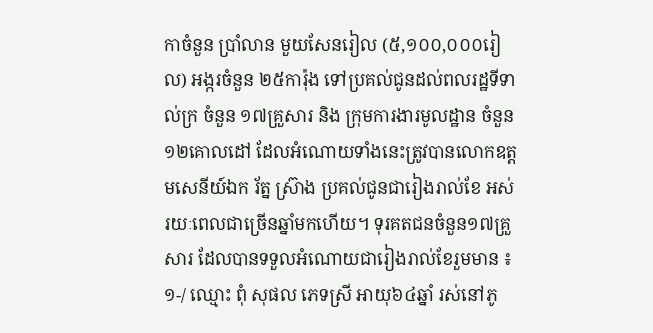កាចំនួន ប្រាំលាន មួយសែនរៀល (៥,១០០,០០០រៀល) អង្ករចំនួន ២៥ការ៉ុង ទៅប្រគល់ជូនដល់ពលរដ្ឋទីទាល់ក្រ ចំនួន ១៧គ្រួសារ និង ក្រុមការងារមូលដ្ឋាន ចំនួន១២គោលដៅ ដែលអំណោយទាំងនេះត្រូវបានលោកឧត្ដមសេនីយ៍ឯក រ័ត្ន ស្រ៊ាង ប្រគល់ជូនជារៀងរាល់ខែ អស់រយៈពេលជាច្រើនឆ្នាំមកហើយ។ ទុរគតជនចំនួន១៧គ្រួសារ ដែលបានទទួលអំណោយជារៀងរាល់ខែរួមមាន ៖ ១-/ ឈ្មោះ ពុំ សុផល ភេទស្រី អាយុ៦៤ឆ្នាំ រស់នៅភូ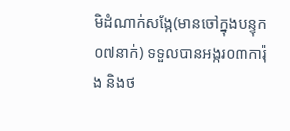មិដំណាក់សង្កែ(មានចៅក្នុងបន្ទុក០៧នាក់) ទទួលបានអង្ករ០៣ការ៉ុង និងថ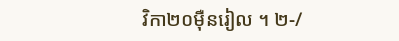វិកា២០ម៉ឺនរៀល ។ ២-/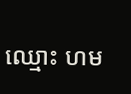ឈ្មោះ ហម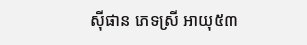ស៊ីផាន ភេទស្រី អាយុ៥៣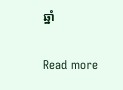ឆ្នាំ

Read more